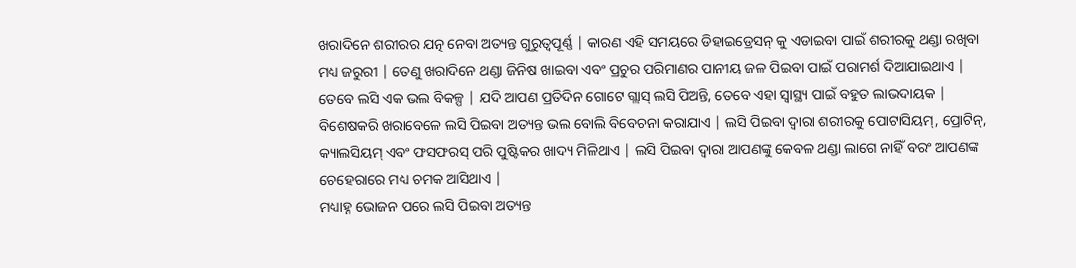ଖରାଦିନେ ଶରୀରର ଯତ୍ନ ନେବା ଅତ୍ୟନ୍ତ ଗୁରୁତ୍ୱପୂର୍ଣ୍ଣ | କାରଣ ଏହି ସମୟରେ ଡିହାଇଡ୍ରେସନ୍ କୁ ଏଡାଇବା ପାଇଁ ଶରୀରକୁ ଥଣ୍ଡା ରଖିବା ମଧ୍ୟ ଜରୁରୀ | ତେଣୁ ଖରାଦିନେ ଥଣ୍ଡା ଜିନିଷ ଖାଇବା ଏବଂ ପ୍ରଚୁର ପରିମାଣର ପାନୀୟ ଜଳ ପିଇବା ପାଇଁ ପରାମର୍ଶ ଦିଆଯାଇଥାଏ | ତେବେ ଲସି ଏକ ଭଲ ବିକଳ୍ପ | ଯଦି ଆପଣ ପ୍ରତିଦିନ ଗୋଟେ ଗ୍ଲାସ୍ ଲସି ପିଅନ୍ତି, ତେବେ ଏହା ସ୍ୱାସ୍ଥ୍ୟ ପାଇଁ ବହୁତ ଲାଭଦାୟକ | ବିଶେଷକରି ଖରାବେଳେ ଲସି ପିଇବା ଅତ୍ୟନ୍ତ ଭଲ ବୋଲି ବିବେଚନା କରାଯାଏ | ଲସି ପିଇବା ଦ୍ୱାରା ଶରୀରକୁ ପୋଟାସିୟମ୍, ପ୍ରୋଟିନ୍, କ୍ୟାଲସିୟମ୍ ଏବଂ ଫସଫରସ୍ ପରି ପୁଷ୍ଟିକର ଖାଦ୍ୟ ମିଳିଥାଏ | ଲସି ପିଇବା ଦ୍ୱାରା ଆପଣଙ୍କୁ କେବଳ ଥଣ୍ଡା ଲାଗେ ନାହିଁ ବରଂ ଆପଣଙ୍କ ଚେହେରାରେ ମଧ୍ୟ ଚମକ ଆସିଥାଏ |
ମଧ୍ୟାହ୍ନ ଭୋଜନ ପରେ ଲସି ପିଇବା ଅତ୍ୟନ୍ତ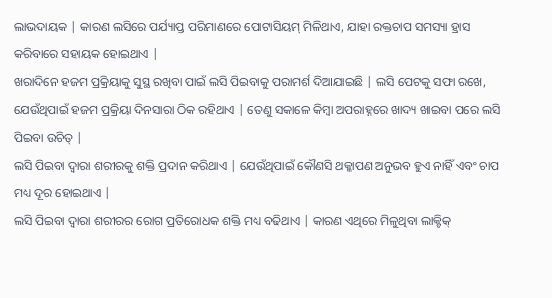ଲାଭଦାୟକ | କାରଣ ଲସିରେ ପର୍ଯ୍ୟାପ୍ତ ପରିମାଣରେ ପୋଟାସିୟମ୍ ମିଳିଥାଏ, ଯାହା ରକ୍ତଚାପ ସମସ୍ୟା ହ୍ରାସ କରିବାରେ ସହାୟକ ହୋଇଥାଏ |
ଖରାଦିନେ ହଜମ ପ୍ରକ୍ରିୟାକୁ ସୁସ୍ଥ ରଖିବା ପାଇଁ ଲସି ପିଇବାକୁ ପରାମର୍ଶ ଦିଆଯାଇଛି | ଲସି ପେଟକୁ ସଫା ରଖେ, ଯେଉଁଥିପାଇଁ ହଜମ ପ୍ରକ୍ରିୟା ଦିନସାରା ଠିକ ରହିଥାଏ | ତେଣୁ ସକାଳେ କିମ୍ବା ଅପରାହ୍ନରେ ଖାଦ୍ୟ ଖାଇବା ପରେ ଲସି ପିଇବା ଉଚିତ୍ |
ଲସି ପିଇବା ଦ୍ୱାରା ଶରୀରକୁ ଶକ୍ତି ପ୍ରଦାନ କରିଥାଏ | ଯେଉଁଥିପାଇଁ କୌଣସି ଥକ୍କାପଣ ଅନୁଭବ ହୁଏ ନାହିଁ ଏବଂ ଚାପ ମଧ୍ୟ ଦୂର ହୋଇଥାଏ |
ଲସି ପିଇବା ଦ୍ୱାରା ଶରୀରର ରୋଗ ପ୍ରତିରୋଧକ ଶକ୍ତି ମଧ୍ୟ ବଢିଥାଏ | କାରଣ ଏଥିରେ ମିଳୁଥିବା ଲାକ୍ଟିକ୍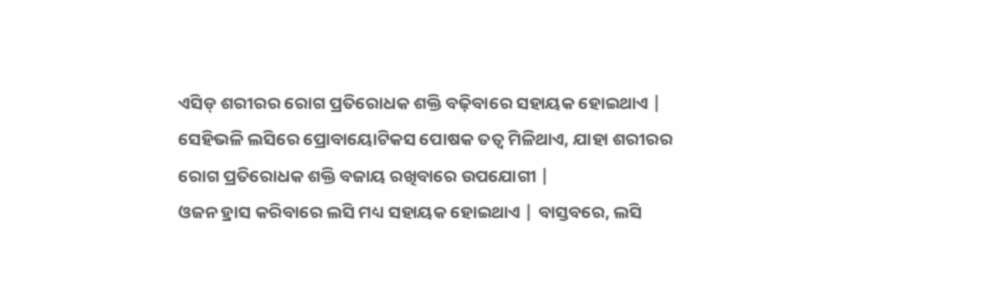ଏସିଡ୍ ଶରୀରର ରୋଗ ପ୍ରତିରୋଧକ ଶକ୍ତି ବଢ଼ିବାରେ ସହାୟକ ହୋଇଥାଏ | ସେହିଭଳି ଲସିରେ ପ୍ରୋବାୟୋଟିକସ ପୋଷକ ତତ୍ୱ ମିଳିଥାଏ, ଯାହା ଶରୀରର ରୋଗ ପ୍ରତିରୋଧକ ଶକ୍ତି ବଜାୟ ରଖିବାରେ ଉପଯୋଗୀ |
ଓଜନ ହ୍ରାସ କରିବାରେ ଲସି ମଧ୍ୟ ସହାୟକ ହୋଇଥାଏ | ବାସ୍ତବରେ, ଲସି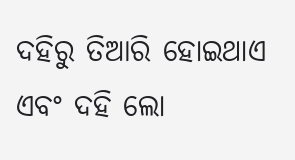ଦହିରୁ ତିଆରି ହୋଇଥାଏ ଏବଂ ଦହି ଲୋ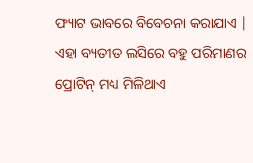ଫ୍ୟାଟ ଭାବରେ ବିବେଚନା କରାଯାଏ | ଏହା ବ୍ୟତୀତ ଲସିରେ ବହୁ ପରିମାଣର ପ୍ରୋଟିନ୍ ମଧ୍ୟ ମିଳିଥାଏ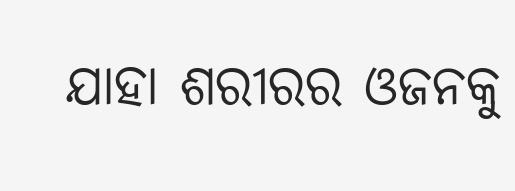ଯାହା ଶରୀରର ଓଜନକୁ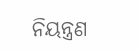ନିୟନ୍ତ୍ରଣ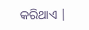କରିଥାଏ |